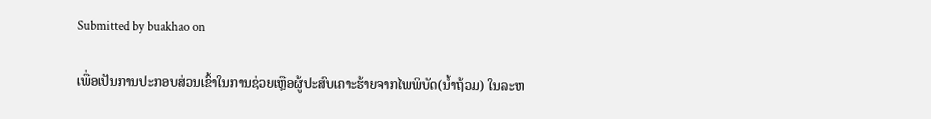Submitted by buakhao on

ເພື່ອເປັນການປະກອບສ່ວນເຂົ້າໃນການຊ່ວຍເຫຼືອຜູ້ປະສົບເຄາະຮ້າຍຈາກໄພພິບັດ(ນ້ຳຖ້ວມ) ໃນລະຫ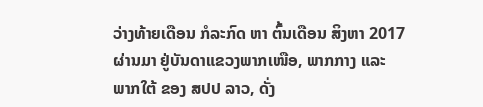ວ່າງທ້າຍເດືອນ ກໍລະກົດ ຫາ ຕົ້ນເດືອນ ສິງຫາ 2017 ຜ່ານມາ ຢູ່ບັນດາແຂວງພາກເໜືອ, ພາກກາງ ແລະ ພາກໃຕ້ ຂອງ ສປປ ລາວ, ດັ່ງ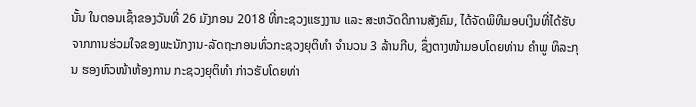ນັ້ນ ໃນຕອນເຊົ້າຂອງວັນທີ່ 26 ມັງກອນ 2018 ທີ່ກະຊວງແຮງງານ ແລະ ສະຫວັດດີການສັງຄົມ, ໄດ້ຈັດພິທີມອບເງິນທີ່ໄດ້ຮັບຈາກການຮ່ວມໃຈຂອງພະນັກງານ-ລັດຖະກອນທົ່ວກະຊວງຍຸຕິທຳ ຈຳນວນ 3 ລ້ານກີບ, ຊຶ່ງຕາງໜ້າມອບໂດຍທ່ານ ຄຳພູ ທິລະກຸນ ຮອງຫົວໜ້າຫ້ອງການ ກະຊວງຍຸຕິທຳ ກ່າວຮັບໂດຍທ່າ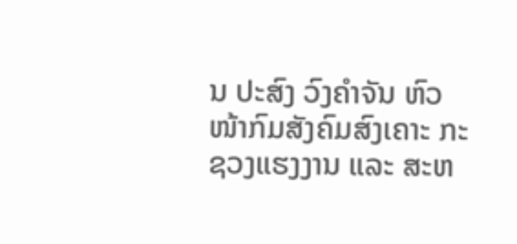ນ ປະສົງ ວົງຄຳຈັນ ຫົວໜ້າກົມສັງຄົມສົງເຄາະ ກະຊວງແຮງງານ ແລະ ສະຫ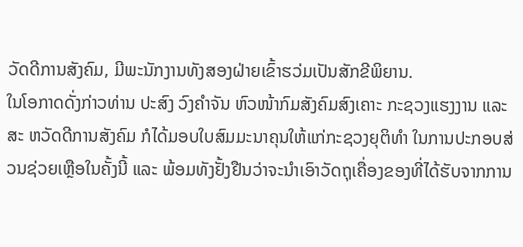ວັດດີການສັງຄົມ, ມີພະນັກງານທັງສອງຝ່າຍເຂົ້າຮວ່ມເປັນສັກຂີພິຍານ.
ໃນໂອກາດດັ່ງກ່າວທ່ານ ປະສົງ ວົງຄຳຈັນ ຫົວໜ້າກົມສັງຄົມສົງເຄາະ ກະຊວງແຮງງານ ແລະ ສະ ຫວັດດີການສັງຄົມ ກໍໄດ້ມອບໃບສົມມະນາຄຸນໃຫ້ແກ່ກະຊວງຍຸຕິທຳ ໃນການປະກອບສ່ວນຊ່ວຍເຫຼືອໃນຄັ້ງນີ້ ແລະ ພ້ອມທັງຢັ້ງຢືນວ່າຈະນຳເອົາວັດຖຸເຄື່ອງຂອງທີ່ໄດ້ຮັບຈາກການ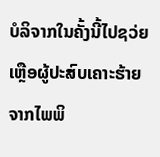ບໍລິຈາກໃນຄັ້ງນີ້ໄປຊວ່ຍເຫຼືອຜູ້ປະສົບເຄາະຮ້າຍຈາກໄພພິ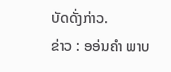ບັດດັ່ງກ່າວ.
ຂ່າວ : ອອ່ນຄຳ ພາບ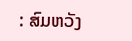: ສົມຫວັງ